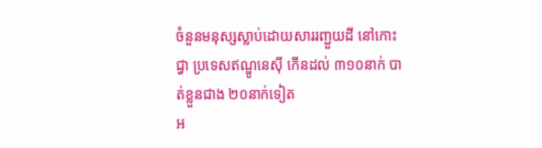ចំនួនមនុស្សស្លាប់ដោយសាររញ្ជួយដី នៅកោះជ្វា ប្រទេសឥណ្ឌូនេស៊ី កើនដល់ ៣១០នាក់ បាត់ខ្លួនជាង ២០នាក់ទៀត
អ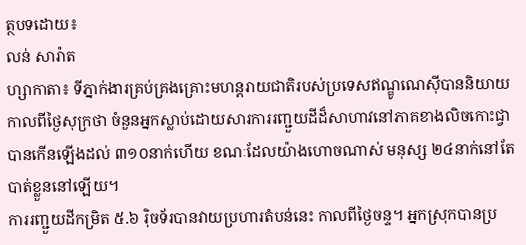ត្ថបទដោយ៖
លន់ សារ៉ាត
ហ្សាកាតា៖ ទីភ្នាក់ងារគ្រប់គ្រងគ្រោះមហន្តរាយជាតិរបស់ប្រទេសឥណ្ឌូណេស៊ីបាននិយាយ កាលពីថ្ងៃសុក្រថា ចំនួនអ្នកស្លាប់ដោយសារការរញ្ជួយដីដ៏សាហាវនៅភាគខាងលិចកោះជ្វាបានកើនឡើងដល់ ៣១០នាក់ហើយ ខណៈដែលយ៉ាងហោចណាស់ មនុស្ស ២៤នាក់នៅតែបាត់ខ្លួននៅឡើយ។
ការរញ្ជួយដីកម្រិត ៥.៦ រ៉ិចទ័របានវាយប្រហារតំបន់នេះ កាលពីថ្ងៃចន្ទ។ អ្នកស្រុកបានប្រ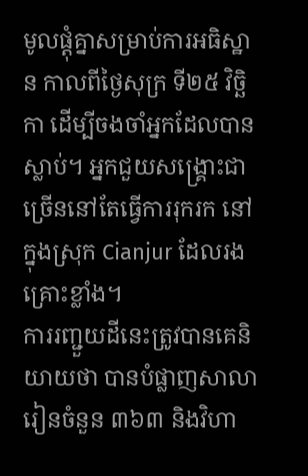មូលផ្តុំគ្នាសម្រាប់ការអធិស្ឋាន កាលពីថ្ងៃសុក្រ ទី២៥ វិច្ឆិកា ដើម្បីចងចាំអ្នកដែលបានស្លាប់។ អ្នកជួយសង្គ្រោះជាច្រើននៅតែធ្វើការរុករក នៅក្នុងស្រុក Cianjur ដែលរងគ្រោះខ្លាំង។
ការរញ្ជួយដីនេះត្រូវបានគេនិយាយថា បានបំផ្លាញសាលារៀនចំនួន ៣៦៣ និងវិហា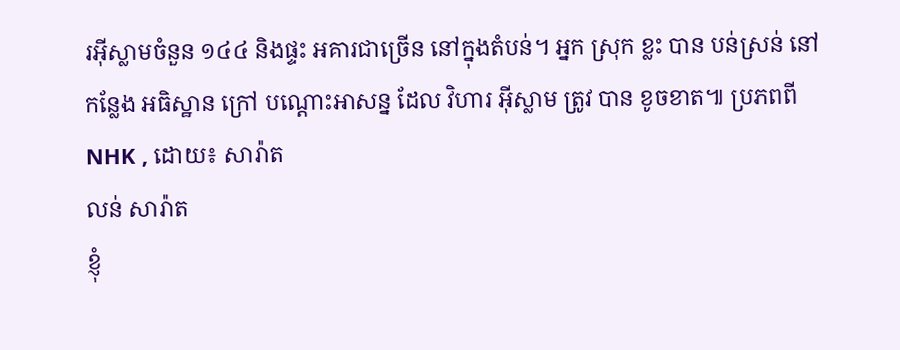រអ៊ីស្លាមចំនួន ១៤៤ និងផ្ទះ អគារជាច្រើន នៅក្នុងតំបន់។ អ្នក ស្រុក ខ្លះ បាន បន់ស្រន់ នៅ កន្លែង អធិស្ឋាន ក្រៅ បណ្ដោះអាសន្ន ដែល វិហារ អ៊ីស្លាម ត្រូវ បាន ខូចខាត៕ ប្រភពពី NHK , ដោយ៖ សារ៉ាត
លន់ សារ៉ាត
ខ្ញុំ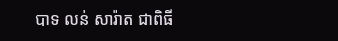បាទ លន់ សារ៉ាត ជាពិធី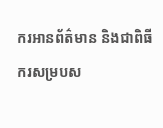ករអានព័ត៌មាន និងជាពិធីករសម្របស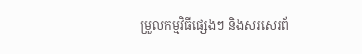ម្រួលកម្មវិធីផ្សេងៗ និងសរសេរព័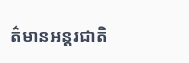ត៌មានអន្តរជាតិ